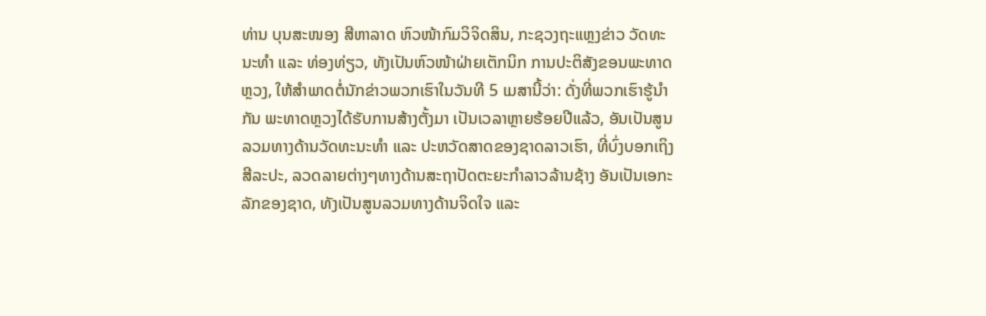ທ່ານ ບຸນສະໜອງ ສີຫາລາດ ຫົວໜ້າກົມວິຈິດສິນ, ກະຊວງຖະແຫຼງຂ່າວ ວັດທະນະທຳ ແລະ ທ່ອງທ່ຽວ, ທັງເປັນຫົວໜ້າຝ່າຍເຕັກນິກ ການປະຕິສັງຂອນພະທາດຫຼວງ, ໃຫ້ສຳພາດຕໍ່ນັກຂ່າວພວກເຮົາໃນວັນທີ 5 ເມສານີ້ວ່າ: ດັ່ງທີ່ພວກເຮົາຮູ້ນຳກັນ ພະທາດຫຼວງໄດ້ຮັບການສ້າງຕັ້ງມາ ເປັນເວລາຫຼາຍຮ້ອຍປີແລ້ວ, ອັນເປັນສູນລວມທາງດ້ານວັດທະນະທຳ ແລະ ປະຫວັດສາດຂອງຊາດລາວເຮົາ, ທີ່ບົ່ງບອກເຖິງສີລະປະ, ລວດລາຍຕ່າງໆທາງດ້ານສະຖາປັດຕະຍະກຳລາວລ້ານຊ້າງ ອັນເປັນເອກະລັກຂອງຊາດ, ທັງເປັນສູນລວມທາງດ້ານຈິດໃຈ ແລະ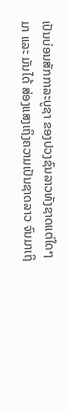ເປັນບ່ອນສັກກາລະບູຊາ ຂອງປວງຊົນລາວທັງຊາດແຕ່ໃດໆມາ ແລະ ມັນໄດ້ ສ່ອງແສງເຖິງຄວາມເປັນຊາດລາວ ຈົນມາເຖິ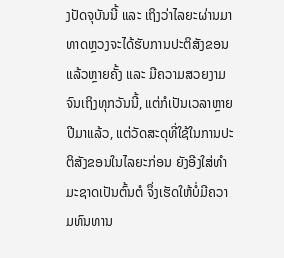ງປັດຈຸບັນນີ້ ແລະ ເຖິງວ່າໄລຍະຜ່ານມາ ທາດຫຼວງຈະໄດ້ຮັບການປະຕິສັງຂອນແລ້ວຫຼາຍຄັ້ງ ແລະ ມີຄວາມສວຍງາມຈົນເຖິງທຸກວັນນີ້, ແຕ່ກໍເປັນເວລາຫຼາຍປີມາແລ້ວ, ແຕ່ວັດສະດຸທີ່ໃຊ້ໃນການປະຕິສັງຂອນໃນໄລຍະກ່ອນ ຍັງອີງໃສ່ທຳມະຊາດເປັນຕົ້ນຕໍ ຈຶ່ງເຮັດໃຫ້ບໍ່ມີຄວາມທົນທານ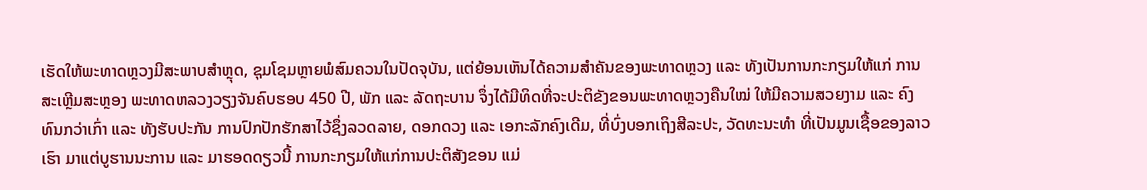ເຮັດໃຫ້ພະທາດຫຼວງມີສະພາບສຳຫຼຸດ, ຊຸມໂຊມຫຼາຍພໍສົມຄວນໃນປັດຈຸບັນ, ແຕ່ຍ້ອນເຫັນໄດ້ຄວາມສຳຄັນຂອງພະທາດຫຼວງ ແລະ ທັງເປັນການກະກຽມໃຫ້ແກ່ ການສະເຫຼີມສະຫຼອງ ພະທາດຫລວງວຽງຈັນຄົບຮອບ 450 ປີ, ພັກ ແລະ ລັດຖະບານ ຈຶ່ງໄດ້ມີທິດທີ່ຈະປະຕິຂັງຂອນພະທາດຫຼວງຄືນໃໝ່ ໃຫ້ມີຄວາມສວຍງາມ ແລະ ຄົງທົນກວ່າເກົ່າ ແລະ ທັງຮັບປະກັນ ການປົກປັກຮັກສາໄວ້ຊຶ່ງລວດລາຍ, ດອກດວງ ແລະ ເອກະລັກຄົງເດີມ, ທີ່ບົ່ງບອກເຖິງສີລະປະ, ວັດທະນະທຳ ທີ່ເປັນມູນເຊື້ອຂອງລາວເຮົາ ມາແຕ່ບູຮານນະການ ແລະ ມາຮອດດຽວນີ້ ການກະກຽມໃຫ້ແກ່ການປະຕິສັງຂອນ ແມ່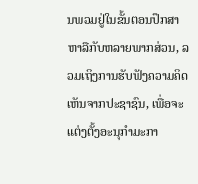ນພວມຢູ່ໃນຂັ້ນຕອນປຶກສາຫາລືກັບຫລາຍພາກສ່ວນ, ລວມເຖິງການຮັບຟັງຄວາມຄິດເຫັນຈາກປະຊາຊົນ, ເພື່ອຈະແຕ່ງຕັ້ງອະນຸກຳມະກາ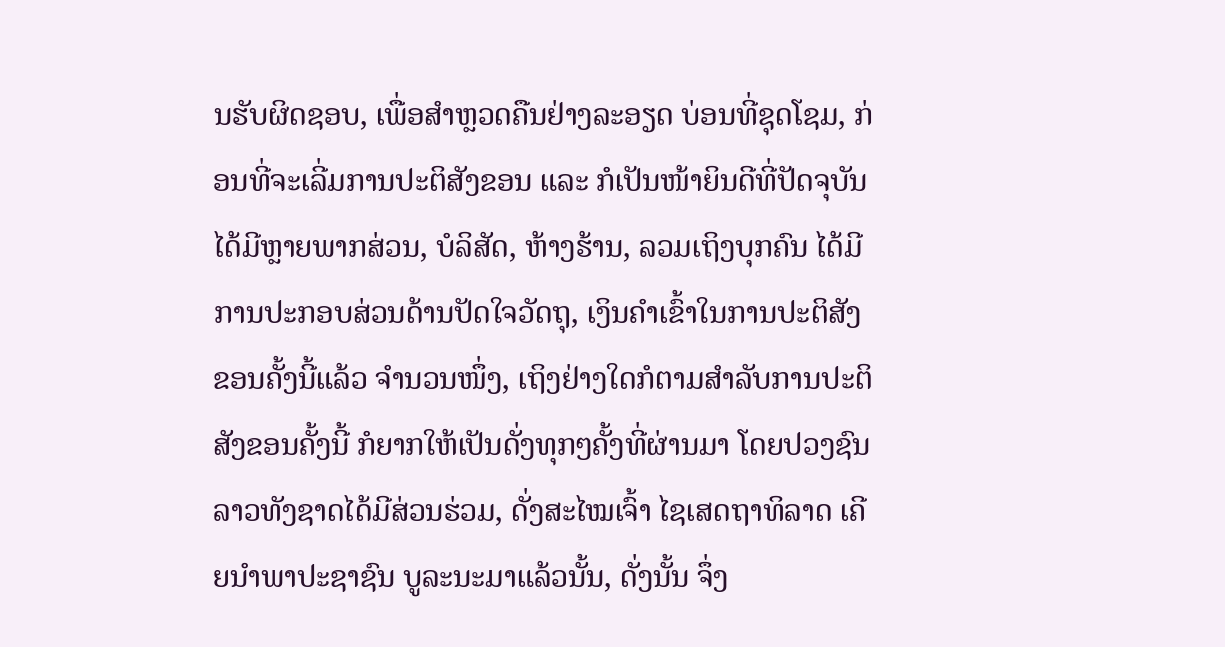ນຮັບຜິດຊອບ, ເພື່ອສຳຫຼວດຄືນຢ່າງລະອຽດ ບ່ອນທີ່ຊຸດໂຊມ, ກ່ອນທີ່ຈະເລີ່ມການປະຕິສັງຂອນ ແລະ ກໍເປັນໜ້າຍິນດີທີ່ປັດຈຸບັນ ໄດ້ມີຫຼາຍພາກສ່ວນ, ບໍລິສັດ, ຫ້າງຮ້ານ, ລວມເຖິງບຸກຄົນ ໄດ້ມີການປະກອບສ່ວນດ້ານປັດໃຈວັດຖຸ, ເງິນຄຳເຂົ້າໃນການປະຕິສັງຂອນຄັ້ງນີ້ແລ້ວ ຈຳນວນໜຶ່ງ, ເຖິງຢ່າງໃດກໍຕາມສຳລັບການປະຕິສັງຂອນຄັ້ງນີ້ ກໍຍາກໃຫ້ເປັນດັ່ງທຸກໆຄັ້ງທີ່ຜ່ານມາ ໂດຍປວງຊົນລາວທັງຊາດໄດ້ມີສ່ວນຮ່ວມ, ດັ່ງສະໄໝເຈົ້າ ໄຊເສດຖາທິລາດ ເຄີຍນຳພາປະຊາຊົນ ບູລະນະມາແລ້ວນັ້ນ, ດັ່ງນັ້ນ ຈຶ່ງ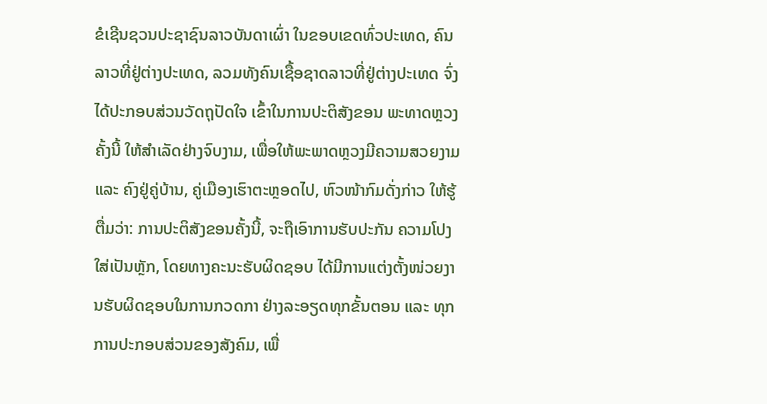ຂໍເຊີນຊວນປະຊາຊົນລາວບັນດາເຜົ່າ ໃນຂອບເຂດທົ່ວປະເທດ, ຄົນລາວທີ່ຢູ່ຕ່າງປະເທດ, ລວມທັງຄົນເຊື້ອຊາດລາວທີ່ຢູ່ຕ່າງປະເທດ ຈົ່ງໄດ້ປະກອບສ່ວນວັດຖຸປັດໃຈ ເຂົ້າໃນການປະຕິສັງຂອນ ພະທາດຫຼວງຄັ້ງນີ້ ໃຫ້ສໍາເລັດຢ່າງຈົບງາມ, ເພື່ອໃຫ້ພະພາດຫຼວງມີຄວາມສວຍງາມ ແລະ ຄົງຢູ່ຄູ່ບ້ານ, ຄູ່ເມືອງເຮົາຕະຫຼອດໄປ, ຫົວໜ້າກົມດັ່ງກ່າວ ໃຫ້ຮູ້ຕື່ມວ່າ: ການປະຕິສັງຂອນຄັ້ງນີ້, ຈະຖືເອົາການຮັບປະກັນ ຄວາມໂປງໃສ່ເປັນຫຼັກ, ໂດຍທາງຄະນະຮັບຜິດຊອບ ໄດ້ມີການແຕ່ງຕັ້ງໜ່ວຍງານຮັບຜິດຊອບໃນການກວດກາ ຢ່າງລະອຽດທຸກຂັ້ນຕອນ ແລະ ທຸກການປະກອບສ່ວນຂອງສັງຄົມ, ເພື່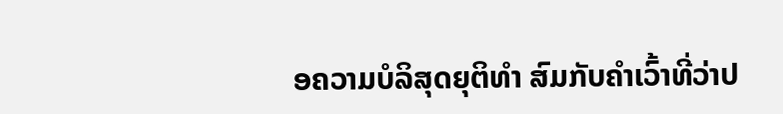ອຄວາມບໍລິສຸດຍຸຕິທຳ ສົມກັບຄຳເວົ້າທີ່ວ່າປ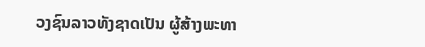ວງຊົນລາວທັງຊາດເປັນ ຜູ້ສ້າງພະທາ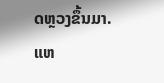ດຫຼວງຂຶ້ນມາ.
ແຫ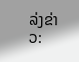ລ່ງຂ່າວ: